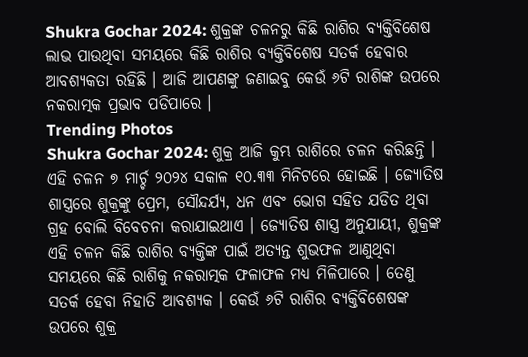Shukra Gochar 2024: ଶୁକ୍ରଙ୍କ ଚଳନରୁ କିଛି ରାଶିର ବ୍ୟକ୍ତିବିଶେଷ ଲାଭ ପାଉଥିବା ସମୟରେ କିଛି ରାଶିର ବ୍ୟକ୍ତିବିଶେଷ ସତର୍କ ହେବାର ଆବଶ୍ୟକତା ରହିଛି । ଆଜି ଆପଣଙ୍କୁ ଜଣାଇବୁ କେଉଁ ୬ଟି ରାଶିଙ୍କ ଉପରେ ନକରାତ୍ମକ ପ୍ରଭାବ ପଡିପାରେ ।
Trending Photos
Shukra Gochar 2024: ଶୁକ୍ର ଆଜି କୁମ୍ଭ ରାଶିରେ ଚଳନ କରିଛନ୍ତି । ଏହି ଚଳନ ୭ ମାର୍ଚ୍ଚ ୨୦୨୪ ସକାଳ ୧୦.୩୩ ମିନିଟରେ ହୋଇଛି । ଜ୍ୟୋତିଷ ଶାସ୍ତ୍ରରେ ଶୁକ୍ରଙ୍କୁ ପ୍ରେମ, ସୌନ୍ଦର୍ଯ୍ୟ, ଧନ ଏବଂ ଭୋଗ ସହିତ ଯଡିତ ଥିବା ଗ୍ରହ ବୋଲି ବିବେଚନା କରାଯାଇଥାଏ । ଜ୍ୟୋତିଷ ଶାସ୍ତ୍ର ଅନୁଯାୟୀ, ଶୁକ୍ରଙ୍କ ଏହି ଚଳନ କିଛି ରାଶିର ବ୍ୟକ୍ତିଙ୍କ ପାଇଁ ଅତ୍ୟନ୍ତ ଶୁଭଫଳ ଆଣୁଥିବା ସମୟରେ କିଛି ରାଶିକୁ ନକରାତ୍ମକ ଫଳାଫଳ ମଧ୍ୟ ମିଳିପାରେ । ତେଣୁ ସତର୍କ ହେବା ନିହାତି ଆବଶ୍ୟକ । କେଉଁ ୬ଟି ରାଶିର ବ୍ୟକ୍ତିବିଶେଷଙ୍କ ଉପରେ ଶୁକ୍ର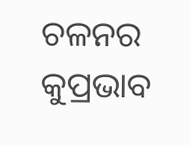ଚଳନର କୁପ୍ରଭାବ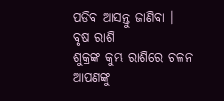ପଡିବ ଆସନ୍ତୁ ଜାଣିବା ।
ବୃଷ ରାଶି
ଶୁକ୍ରଙ୍କ କୁମ୍ଭ ରାଶିରେ ଚଳନ ଆପଣଙ୍କୁ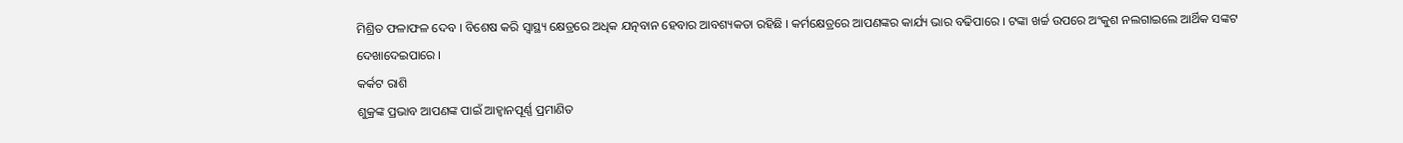ମିଶ୍ରିତ ଫଳାଫଳ ଦେବ । ବିଶେଷ କରି ସ୍ୱାସ୍ଥ୍ୟ କ୍ଷେତ୍ରରେ ଅଧିକ ଯତ୍ନବାନ ହେବାର ଆବଶ୍ୟକତା ରହିଛି । କର୍ମକ୍ଷେତ୍ରରେ ଆପଣଙ୍କର କାର୍ଯ୍ୟ ଭାର ବଢିପାରେ । ଟଙ୍କା ଖର୍ଚ୍ଚ ଉପରେ ଅଂକୁଶ ନଲଗାଇଲେ ଆର୍ଥିକ ସଙ୍କଟ ଦେଖାଦେଇପାରେ ।
କର୍କଟ ରାଶି
ଶୁକ୍ରଙ୍କ ପ୍ରଭାବ ଆପଣଙ୍କ ପାଇଁ ଆହ୍ୱାନପୂର୍ଣ୍ଣ ପ୍ରମାଣିତ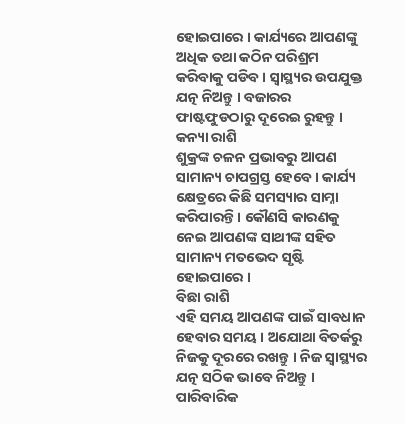ହୋଇପାରେ । କାର୍ଯ୍ୟରେ ଆପଣଙ୍କୁ ଅଧିକ ତଥା କଠିନ ପରିଶ୍ରମ କରିବାକୁ ପଡିବ । ସ୍ୱାସ୍ଥ୍ୟର ଉପଯୁକ୍ତ ଯତ୍ନ ନିଅନ୍ତୁ । ବଜାରର ଫାଷ୍ଟଫୁଡଠାରୁ ଦୂରେଇ ରୁହନ୍ତୁ ।
କନ୍ୟା ରାଶି
ଶୁକ୍ରଙ୍କ ଚଳନ ପ୍ରଭାବରୁ ଆପଣ ସାମାନ୍ୟ ଚାପଗ୍ରସ୍ତ ହେବେ । କାର୍ଯ୍ୟ କ୍ଷେତ୍ରରେ କିଛି ସମସ୍ୟାର ସାମ୍ନା କରିପାରନ୍ତି । କୌଣସି କାରଣକୁ ନେଇ ଆପଣଙ୍କ ସାଥୀଙ୍କ ସହିତ ସାମାନ୍ୟ ମତଭେଦ ସୃଷ୍ଟି ହୋଇପାରେ ।
ବିଛା ରାଶି
ଏହି ସମୟ ଆପଣଙ୍କ ପାଇଁ ସାବଧାନ ହେବାର ସମୟ । ଅଯୋଥା ବିତର୍କରୁ ନିଜକୁ ଦୂରରେ ରଖନ୍ତୁ । ନିଜ ସ୍ୱାସ୍ଥ୍ୟର ଯତ୍ନ ସଠିକ ଭାବେ ନିଅନ୍ତୁ । ପାରିବାରିକ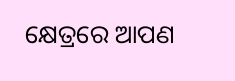କ୍ଷେତ୍ରରେ ଆପଣ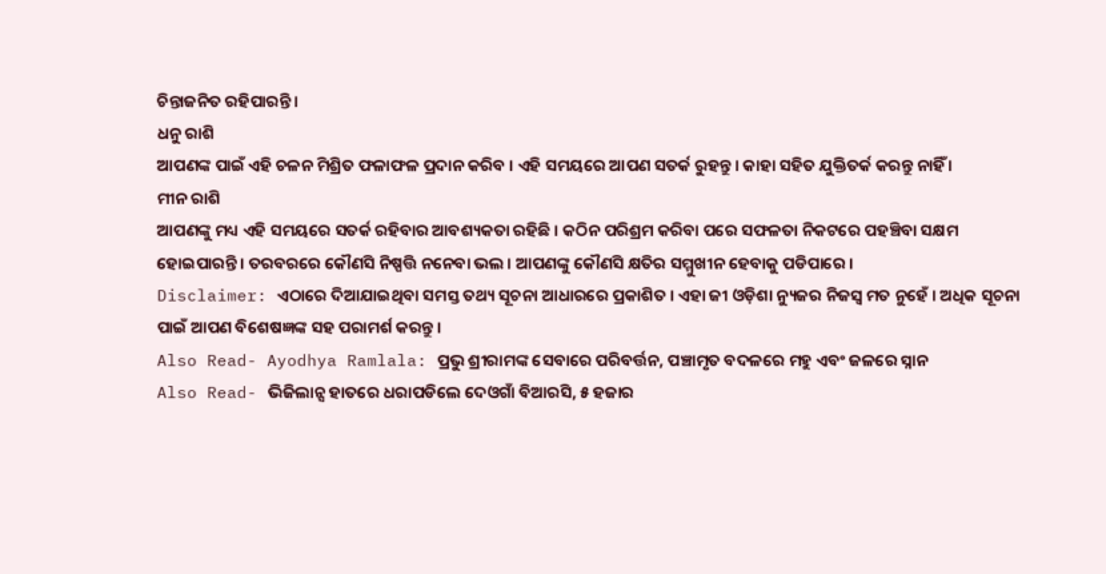ଚିନ୍ତାଜନିତ ରହିପାରନ୍ତି ।
ଧନୁ ରାଶି
ଆପଣଙ୍କ ପାଇଁ ଏହି ଚଳନ ମିଶ୍ରିତ ଫଳାଫଳ ପ୍ରଦାନ କରିବ । ଏହି ସମୟରେ ଆପଣ ସତର୍କ ରୁହନ୍ତୁ । କାହା ସହିତ ଯୁକ୍ତିତର୍କ କରନ୍ତୁ ନାହିଁ ।
ମୀନ ରାଶି
ଆପଣଙ୍କୁ ମଧ୍ୟ ଏହି ସମୟରେ ସତର୍କ ରହିବାର ଆବଶ୍ୟକତା ରହିଛି । କଠିନ ପରିଶ୍ରମ କରିବା ପରେ ସଫଳତା ନିକଟରେ ପହଞ୍ଚିବା ସକ୍ଷମ ହୋଇପାରନ୍ତି । ତରବରରେ କୌଣସି ନିଷ୍ପତ୍ତି ନନେବା ଭଲ । ଆପଣଙ୍କୁ କୌଣସି କ୍ଷତିର ସମ୍ମୁଖୀନ ହେବାକୁ ପଡିପାରେ ।
Disclaimer: ଏଠାରେ ଦିଆଯାଇଥିବା ସମସ୍ତ ତଥ୍ୟ ସୂଚନା ଆଧାରରେ ପ୍ରକାଶିତ । ଏହା ଜୀ ଓଡ଼ିଶା ନ୍ୟୁଜର ନିଜସ୍ୱ ମତ ନୁହେଁ । ଅଧିକ ସୂଚନା ପାଇଁ ଆପଣ ବିଶେଷଜ୍ଞଙ୍କ ସହ ପରାମର୍ଶ କରନ୍ତୁ ।
Also Read- Ayodhya Ramlala: ପ୍ରଭୁ ଶ୍ରୀରାମଙ୍କ ସେବାରେ ପରିବର୍ତ୍ତନ, ପଞ୍ଚାମୃତ ବଦଳରେ ମହୁ ଏବଂ ଜଳରେ ସ୍ନାନ
Also Read- ଭିଜିଲାନ୍ସ ହାତରେ ଧରାପଡିଲେ ଦେଓଗାଁ ବିଆରସି, ୫ ହଜାର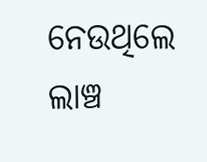ନେଉଥିଲେ ଲାଞ୍ଚ